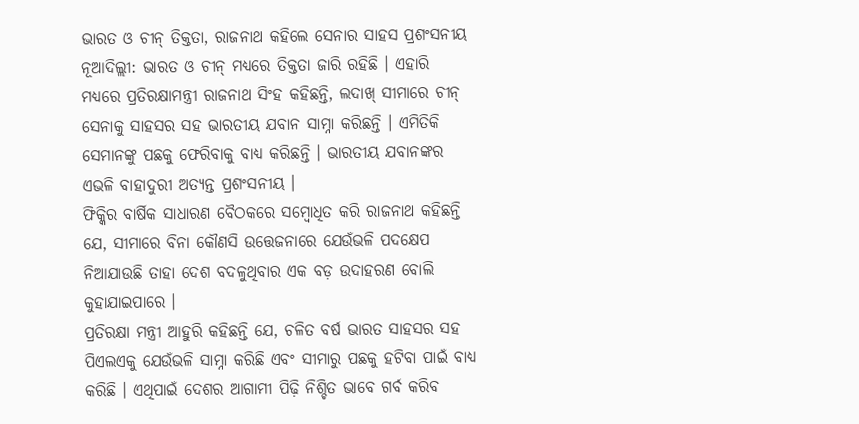ଭାରତ ଓ ଚୀନ୍ ତିକ୍ତତା, ରାଜନାଥ କହିଲେ ସେନାର ସାହସ ପ୍ରଶଂସନୀୟ
ନୂଆଦିଲ୍ଲୀ: ଭାରତ ଓ ଚୀନ୍ ମଧ୍ୟରେ ତିକ୍ତତା ଜାରି ରହିଛି । ଏହାରି ମଧ୍ୟରେ ପ୍ରତିରକ୍ଷାମନ୍ତ୍ରୀ ରାଜନାଥ ସିଂହ କହିଛନ୍ତି, ଲଦାଖ୍ ସୀମାରେ ଚୀନ୍ ସେନାକୁ ସାହସର ସହ ଭାରତୀୟ ଯବାନ ସାମ୍ନା କରିଛନ୍ତି । ଏମିତିକି ସେମାନଙ୍କୁ ପଛକୁ ଫେରିବାକୁ ବାଧ୍ୟ କରିଛନ୍ତି । ଭାରତୀୟ ଯବାନଙ୍କର ଏଭଳି ବାହାଦୁରୀ ଅତ୍ୟନ୍ତ ପ୍ରଶଂସନୀୟ ।
ଫିକ୍କିର ବାର୍ଷିକ ସାଧାରଣ ବୈଠକରେ ସମ୍ବୋଧିତ କରି ରାଜନାଥ କହିଛନ୍ତି ଯେ, ସୀମାରେ ବିନା କୌଣସି ଉତ୍ତେଜନାରେ ଯେଉଁଭଳି ପଦକ୍ଷେପ ନିଆଯାଉଛି ତାହା ଦେଶ ବଦଳୁଥିବାର ଏକ ବଡ଼ ଉଦାହରଣ ବୋଲି କୁହାଯାଇପାରେ ।
ପ୍ରତିରକ୍ଷା ମନ୍ତ୍ରୀ ଆହୁରି କହିଛନ୍ତି ଯେ, ଚଳିତ ବର୍ଷ ଭାରତ ସାହସର ସହ ପିଏଲଏକୁ ଯେଉଁଭଳି ସାମ୍ନା କରିଛି ଏବଂ ସୀମାରୁ ପଛକୁ ହଟିବା ପାଇଁ ବାଧ୍ୟ କରିଛି । ଏଥିପାଇଁ ଦେଶର ଆଗାମୀ ପିଢ଼ି ନିଶ୍ଚିତ ଭାବେ ଗର୍ବ କରିବ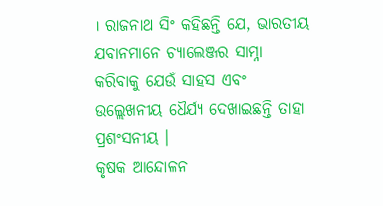। ରାଜନାଥ ସିଂ କହିଛନ୍ତି ଯେ, ଭାରତୀୟ ଯବାନମାନେ ଚ୍ୟାଲେଞ୍ଜର ସାମ୍ନା କରିବାକୁ ଯେଉଁ ସାହସ ଏବଂ ଉଲ୍ଲେଖନୀୟ ଧୈର୍ଯ୍ୟ ଦେଖାଇଛନ୍ତି ତାହା ପ୍ରଶଂସନୀୟ ।
କୃଷକ ଆନ୍ଦୋଳନ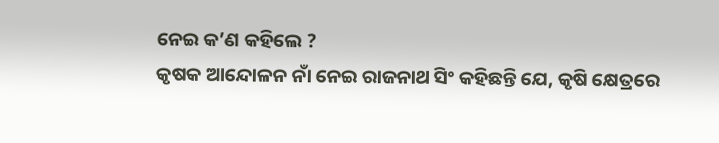ନେଇ କ’ଣ କହିଲେ ?
କୃଷକ ଆନ୍ଦୋଳନ ନାଁ ନେଇ ରାଜନାଥ ସିଂ କହିଛନ୍ତି ଯେ, କୃଷି କ୍ଷେତ୍ରରେ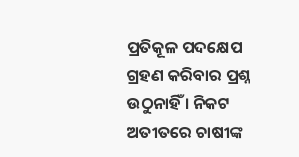ପ୍ରତିକୂଳ ପଦକ୍ଷେପ ଗ୍ରହଣ କରିବାର ପ୍ରଶ୍ନ ଉଠୁନାହିଁ । ନିକଟ ଅତୀତରେ ଚାଷୀଙ୍କ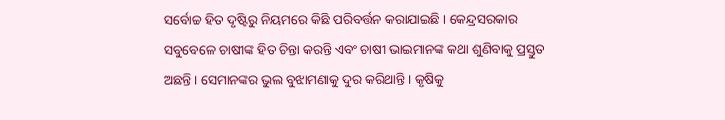ସର୍ବୋଚ୍ଚ ହିତ ଦୃଷ୍ଟିରୁ ନିୟମରେ କିଛି ପରିବର୍ତ୍ତନ କରାଯାଇଛି । କେନ୍ଦ୍ରସରକାର ସବୁବେଳେ ଚାଷୀଙ୍କ ହିତ ଚିନ୍ତା କରନ୍ତି ଏବଂ ଚାଷୀ ଭାଇମାନଙ୍କ କଥା ଶୁଣିବାକୁ ପ୍ରସ୍ତୁତ ଅଛନ୍ତି । ସେମାନଙ୍କର ଭୁଲ ବୁଝାମଣାକୁ ଦୁର କରିଥାନ୍ତି । କୃଷିକୁ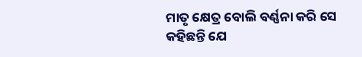ମାତୃ କ୍ଷେତ୍ର ବୋଲି ବର୍ଣ୍ଣନା କରି ସେ କହିଛନ୍ତି ଯେ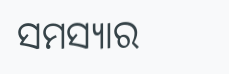ସମସ୍ୟାର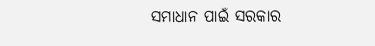ସମାଧାନ ପାଇଁ ସରକାର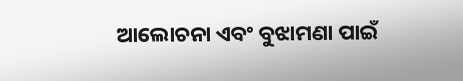ଆଲୋଚନା ଏବଂ ବୁଝାମଣା ପାଇଁ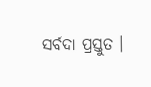ସର୍ବଦା ପ୍ରସ୍ତୁତ ।